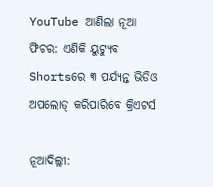YouTube ଆଣିଲା ନୂଆ ଫିଚର: ଏଣିକି ୟୁଟ୍ୟୁବ Shortsରେ ୩ ପର୍ଯ୍ୟନ୍ତ ଭିଡିଓ ଅପଲୋଡ୍ କରିପାରିବେ କ୍ରିଏଟର୍ସ

ନୂଆଦିଲ୍ଲୀ: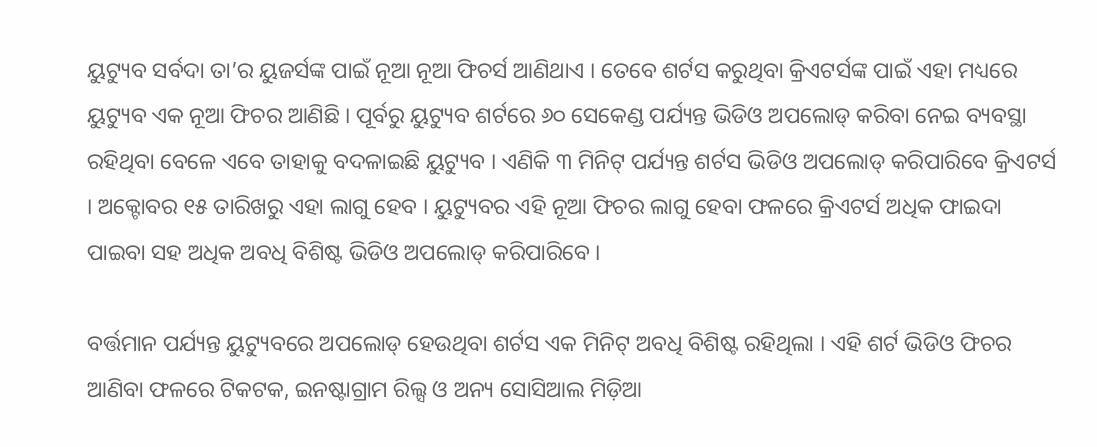ୟୁଟ୍ୟୁବ ସର୍ବଦା ତା’ର ୟୁଜର୍ସଙ୍କ ପାଇଁ ନୂଆ ନୂଆ ଫିଚର୍ସ ଆଣିଥାଏ । ତେବେ ଶର୍ଟସ କରୁଥିବା କ୍ରିଏଟର୍ସଙ୍କ ପାଇଁ ଏହା ମଧ୍ୟରେ ୟୁଟ୍ୟୁବ ଏକ ନୂଆ ଫିଚର ଆଣିଛି । ପୂର୍ବରୁ ୟୁଟ୍ୟୁବ ଶର୍ଟରେ ୬୦ ସେକେଣ୍ଡ ପର୍ଯ୍ୟନ୍ତ ଭିଡିଓ ଅପଲୋଡ୍ କରିବା ନେଇ ବ୍ୟବସ୍ଥା ରହିଥିବା ବେଳେ ଏବେ ତାହାକୁ ବଦଳାଇଛି ୟୁଟ୍ୟୁବ । ଏଣିକି ୩ ମିନିଟ୍ ପର୍ଯ୍ୟନ୍ତ ଶର୍ଟସ ଭିଡିଓ ଅପଲୋଡ୍ କରିପାରିବେ କ୍ରିଏଟର୍ସ । ଅକ୍ଟୋବର ୧୫ ତାରିଖରୁ ଏହା ଲାଗୁ ହେବ । ୟୁଟ୍ୟୁବର ଏହି ନୂଆ ଫିଚର ଲାଗୁ ହେବା ଫଳରେ କ୍ରିଏଟର୍ସ ଅଧିକ ଫାଇଦା ପାଇବା ସହ ଅଧିକ ଅବଧି ବିଶିଷ୍ଟ ଭିଡିଓ ଅପଲୋଡ୍ କରିପାରିବେ ।

ବର୍ତ୍ତମାନ ପର୍ଯ୍ୟନ୍ତ ୟୁଟ୍ୟୁବରେ ଅପଲୋଡ୍ ହେଉଥିବା ଶର୍ଟସ ଏକ ମିନିଟ୍ ଅବଧି ବିଶିଷ୍ଟ ରହିଥିଲା । ଏହି ଶର୍ଟ ଭିଡିଓ ଫିଚର ଆଣିବା ଫଳରେ ଟିକଟକ, ଇନଷ୍ଟାଗ୍ରାମ ରିଲ୍ସ ଓ ଅନ୍ୟ ସୋସିଆଲ ମିଡ଼ିଆ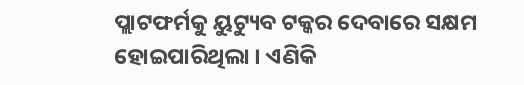ପ୍ଲାଟଫର୍ମକୁ ୟୁଟ୍ୟୁବ ଟକ୍କର ଦେବାରେ ସକ୍ଷମ ହୋଇପାରିଥିଲା । ଏଣିକି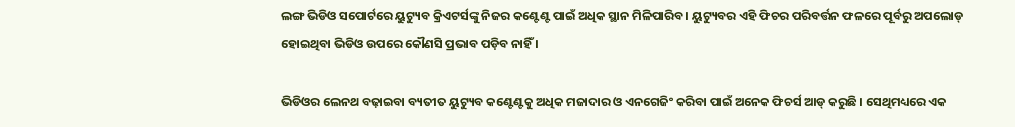ଲଙ୍ଗ ଭିଡିଓ ସପୋର୍ଟରେ ୟୁଟ୍ୟୁବ କ୍ରିଏଟର୍ସଙ୍କୁ ନିଜର କଣ୍ଟେଣ୍ଟ ପାଇଁ ଅଧିକ ସ୍ଥାନ ମିଳିପାରିବ । ୟୁଟ୍ୟୁବର ଏହି ଫିଚର ପରିବର୍ତ୍ତନ ଫଳରେ ପୂର୍ବରୁ ଅପଲୋଡ୍ ହୋଇଥିବା ଭିଡିଓ ଉପରେ କୌଣସି ପ୍ରଭାବ ପଡ଼ିବ ନାହିଁ ।

ଭିଡିଓର ଲେନଥ ବଢ଼ାଇବା ବ୍ୟତୀତ ୟୁଟ୍ୟୁବ କଣ୍ଟେଣ୍ଟକୁ ଅଧିକ ମଜାଦାର ଓ ଏନଗେଜିଂ କରିବା ପାଇଁ ଅନେକ ଫିଚର୍ସ ଆଡ୍ କରୁଛି । ସେଥିମଧ୍ୟରେ ଏକ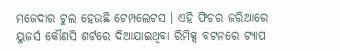ମଜେଦାର ଟୁଲ ହେଉଛି ଟେମ୍ପଲେଟସ । ଏହି ଫିଚର ଜରିଆରେ ୟୁଜର୍ସ କୌଣସି ଶର୍ଟରେ ଦିଆଯାଇଥିବା ରିମିକ୍ସ ବଟନରେ ଟ୍ୟାପ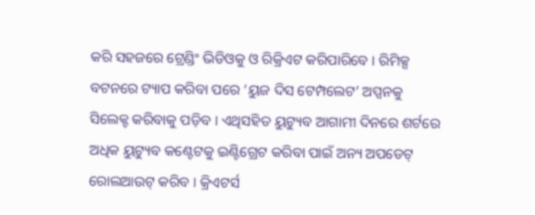କରି ସହଜରେ ଟ୍ରେଣ୍ଡିଂ ଭିଡିଓକୁ ଓ ରିକ୍ରିଏଟ କରିପାରିବେ । ରିମିକ୍ସ ବଟନରେ ଟ୍ୟାପ କରିବା ପରେ ‘ୟୁଜ ଦିସ ଟେମ୍ପଲେଟ’ ଅପ୍ସନକୁ ସିଲେକ୍ଟ କରିବାକୁ ପଡ଼ିବ । ଏଥିସହିତ ୟୁଟ୍ୟୁବ ଆଗାମୀ ଦିନରେ ଶର୍ଟରେ ଅଧିକ ୟୁଟ୍ୟୁବ କଣ୍ଟେଟକୁ ଇଣ୍ଟିଗ୍ରେଟ କରିବା ପାଇଁ ଅନ୍ୟ ଅପଡେଟ୍ ରୋଲଆଉଟ୍ କରିବ । କ୍ରିଏଟର୍ସ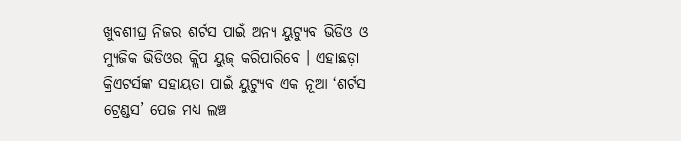ଖୁବଶୀଘ୍ର ନିଜର ଶର୍ଟସ ପାଇଁ ଅନ୍ୟ ୟୁଟ୍ୟୁବ ଭିଡିଓ ଓ ମ୍ୟୁଜିକ ଭିଡିଓର କ୍ଲିପ ୟୁଜ୍ କରିପାରିବେ । ଏହାଛଡ଼ା କ୍ରିଏଟର୍ସଙ୍କ ସହାୟତା ପାଇଁ ୟୁଟ୍ୟୁବ ଏକ ନୂଆ ‘ଶର୍ଟସ ଟ୍ରେଣ୍ଡସ’ ପେଜ ମଧ୍ୟ ଲଞ୍ଚ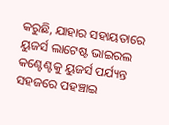କରୁଛି, ଯାହାର ସହାୟତାରେ ୟୁଜର୍ସ ଲାଟେଷ୍ଟ ଭାଇରଲ କଣ୍ଟେଣ୍ଟକୁ ୟୁଜର୍ସ ପର୍ଯ୍ୟନ୍ତ ସହଜରେ ପହଞ୍ଚାଇ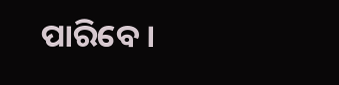ପାରିବେ ।